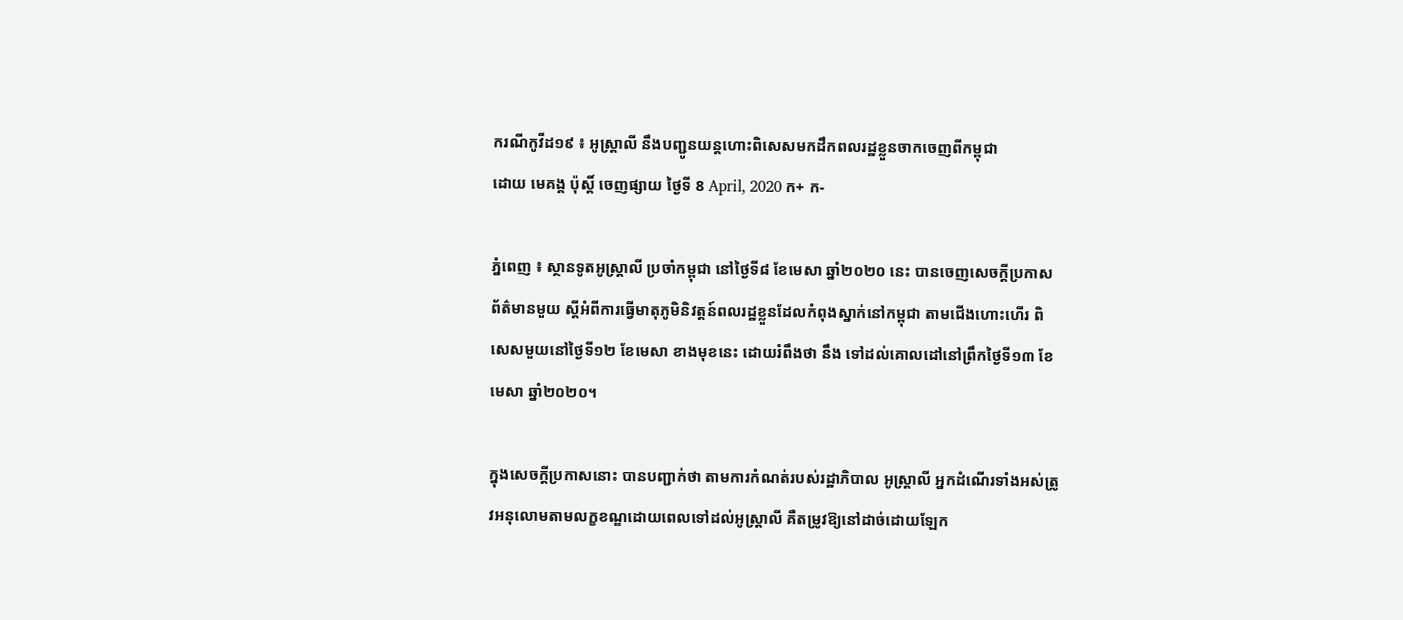ករណីកូវីដ១៩ ៖ អូស្ត្រាលី នឹងបញ្ជូនយន្តហោះពិសេសមកដឹកពលរដ្ឋខ្លួនចាកចេញពីកម្ពុជា
ដោយ មេគង្គ ប៉ុស្តិ៍ ចេញផ្សាយ ថ្ងៃទី 8 April, 2020 ក+ ក-

ភ្នំពេញ ៖ ស្ថានទូតអូស្រ្តាលី ប្រចាំកម្ពុជា នៅថ្ងៃទី៨ ខែមេសា ឆ្នាំ២០២០ នេះ បានចេញសេចក្ដីប្រកាសព័ត៌មានមួយ ស្ដីអំពីការធ្វើមាតុភូមិនិវត្តន៍ពលរដ្ឋខ្លួនដែលកំពុងស្នាក់នៅកម្ពុជា តាមជើងហោះហើរ ពិសេសមួយនៅថ្ងៃទី១២ ខែមេសា ខាងមុខនេះ ដោយរំពឹងថា នឹង ទៅដល់គោលដៅនៅព្រឹកថ្ងៃទី១៣ ខែមេសា ឆ្នាំ២០២០។

ក្នុងសេចក្តីប្រកាសនោះ បានបញ្ជាក់ថា តាមការកំណត់របស់រដ្ឋាភិបាល អូស្រ្តាលី អ្នកដំណើរទាំងអស់ត្រូវអនុលោមតាមលក្ខខណ្ឌដោយពេលទៅដល់អូស្ត្រាលី គឺតម្រូវឱ្យនៅដាច់ដោយឡែក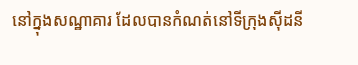នៅក្នុងសណ្ឋាគារ ដែលបានកំណត់នៅទីក្រុងស៊ីដនី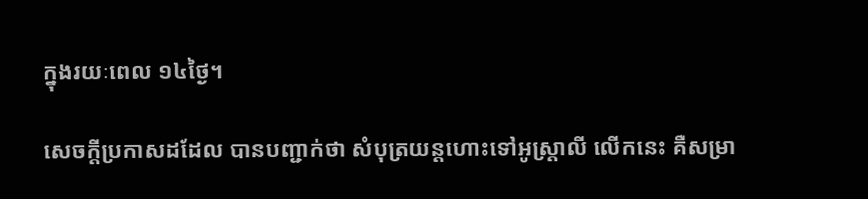ក្នុងរយៈពេល ១៤ថ្ងៃ។

សេចក្តីប្រកាសដដែល បានបញ្ជាក់ថា សំបុត្រយន្តហោះទៅអូស្ត្រាលី លើកនេះ គឺសម្រា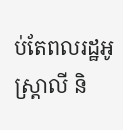ប់តែពលរដ្ឋអូស្ត្រាលី និ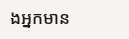ងអ្នកមាន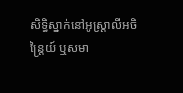សិទ្ធិស្នាក់នៅអូស្ត្រាលីអចិន្ត្រៃយ៍ ឬសមា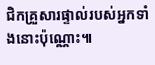ជិកគ្រួសារផ្ទាល់របស់អ្នកទាំងនោះប៉ុណ្ណោះ៕